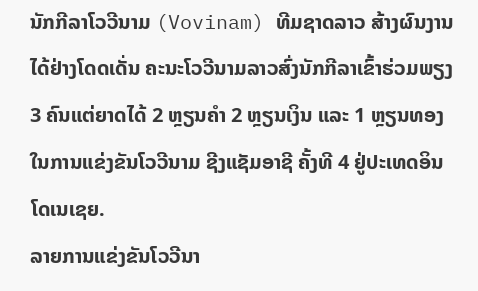ນັກກີລາໂວວີນາມ (Vovinam) ທີມຊາດລາວ ສ້າງຜົນງານໄດ້ຢ່າງໂດດເດັ່ນ ຄະນະໂວວີນາມລາວສົ່ງນັກກີລາເຂົ້າຮ່ວມພຽງ 3 ຄົນແຕ່ຍາດໄດ້ 2 ຫຼຽນຄຳ 2 ຫຼຽນເງິນ ແລະ 1 ຫຼຽນທອງ ໃນການແຂ່ງຂັນໂວວີນາມ ຊີງແຊັມອາຊີ ຄັ້ງທີ 4 ຢູ່ປະເທດອິນໂດເນເຊຍ.
ລາຍການແຂ່ງຂັນໂວວີນາ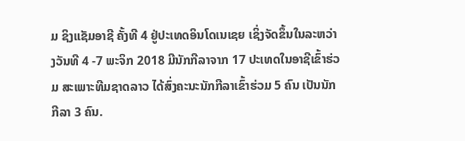ມ ຊິງແຊັມອາຊີ ຄັ້ງທີ 4 ຢູ່ປະເທດອິນໂດເນເຊຍ ເຊິ່ງຈັດຂຶ້ນໃນລະຫວ່າງວັນທີ 4 -7 ພະຈິກ 2018 ມີນັກກີລາຈາກ 17 ປະເທດໃນອາຊີເຂົ້າຮ່ວມ ສະເພາະທີມຊາດລາວ ໄດ້ສົ່ງຄະນະນັກກີລາເຂົ້າຮ່ວມ 5 ຄົນ ເປັນນັກກີລາ 3 ຄົນ.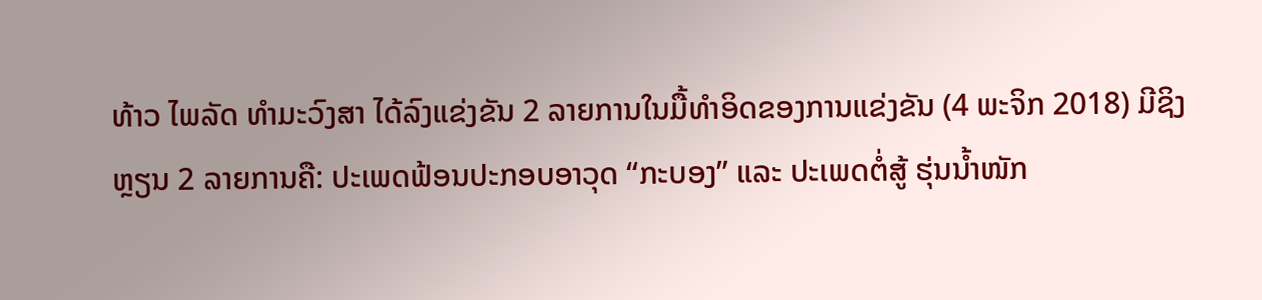ທ້າວ ໄພລັດ ທຳມະວົງສາ ໄດ້ລົງແຂ່ງຂັນ 2 ລາຍການໃນມື້ທຳອິດຂອງການແຂ່ງຂັນ (4 ພະຈິກ 2018) ມີຊິງຫຼຽນ 2 ລາຍການຄື: ປະເພດຟ້ອນປະກອບອາວຸດ “ກະບອງ” ແລະ ປະເພດຕໍ່ສູ້ ຮຸ່ນນ້ຳໜັກ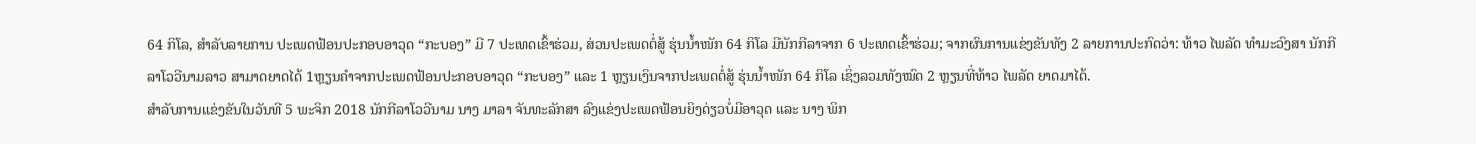64 ກິໂລ, ສຳລັບລາຍການ ປະເພດຟ້ອນປະກອບອາວຸດ “ກະບອງ” ມີ 7 ປະເທດເຂົ້າຮ່ວມ, ສ່ວນປະເພດຕໍ່ສູ້ ຮຸ່ນນ້ຳໜັກ 64 ກິໂລ ມີນັກກີລາຈາກ 6 ປະເທດເຂົ້າຮ່ວມ; ຈາກຜົນການແຂ່ງຂັນທັງ 2 ລາຍການປະກົດວ່າ: ທ້າວ ໄພລັດ ທຳມະວົງສາ ນັກກີລາໂວວີນາມລາວ ສາມາດຍາດໄດ້ 1ຫຼຽນຄຳຈາກປະເພດຟ້ອນປະກອບອາວຸດ “ກະບອງ” ແລະ 1 ຫຼຽນເງິນຈາກປະເພດຕໍ່ສູ້ ຮຸ່ນນ້ຳໜັກ 64 ກິໂລ ເຊິ່ງລວມທັງໝົດ 2 ຫຼຽນທີ່ທ້າວ ໄພລັດ ຍາດມາໄດ້.
ສຳລັບການແຂ່ງຂັນໃນວັນທີ 5 ພະຈິກ 2018 ນັກກີລາໂວວີນາມ ນາງ ມາລາ ຈັນທະລັກສາ ລົງແຂ່ງປະເພດຟ້ອນຍິງດ່ຽວບໍ່ມີອາວຸດ ແລະ ນາງ ພິກ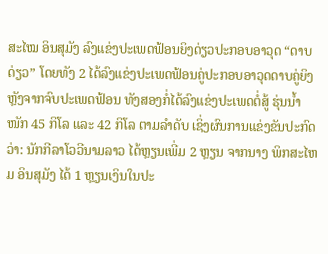ສະໄໝ ອິນສຸມັງ ລົງແຂ່ງປະເພດຟ້ອນຍິງດ່ຽວປະກອບອາວຸດ “ດາບດ່ຽວ” ໂດຍທັງ 2 ໄດ້ລົງແຂ່ງປະເພດຟ້ອນຄູ່ປະກອບອາວຸດດາບຄູ່ຍິງ ຫຼັງຈາກຈົບປະເພດຟ້ອນ ທັງສອງກໍ່ໄດ້ລົງແຂ່ງປະເພດຕໍ່ສູ້ ຮຸ່ນນ້ຳໜັກ 45 ກິໂລ ແລະ 42 ກິໂລ ຕາມລຳດັບ ເຊິ່ງຜົນການແຂ່ງຂັນປະກົດວ່າ: ນັກກີລາໂວວີນາມລາວ ໄດ້ຫຼຽນເພີ່ມ 2 ຫຼຽນ ຈາກນາງ ພິກສະໄຫມ ອິນສຸມັງ ໄດ້ 1 ຫຼຽນເງິນໃນປະ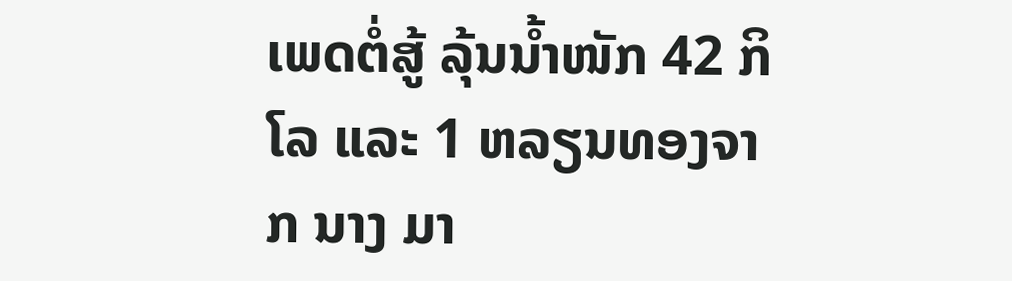ເພດຕໍ່ສູ້ ລຸ້ນນໍ້າໜັກ 42 ກິໂລ ແລະ 1 ຫລຽນທອງຈາກ ນາງ ມາ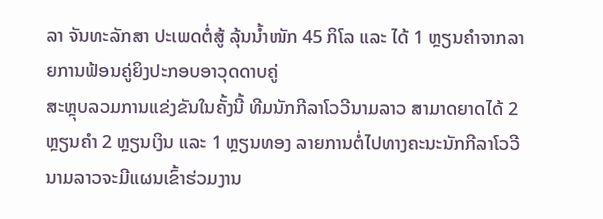ລາ ຈັນທະລັກສາ ປະເພດຕໍ່ສູ້ ລຸ້ນນໍ້າໜັກ 45 ກິໂລ ແລະ ໄດ້ 1 ຫຼຽນຄຳຈາກລາຍການຟ້ອນຄູ່ຍິງປະກອບອາວຸດດາບຄູ່
ສະຫຼຸບລວມການແຂ່ງຂັນໃນຄັ້ງນີ້ ທີມນັກກີລາໂວວີນາມລາວ ສາມາດຍາດໄດ້ 2 ຫຼຽນຄຳ 2 ຫຼຽນເງິນ ແລະ 1 ຫຼຽນທອງ ລາຍການຕໍ່ໄປທາງຄະນະນັກກີລາໂວວີນາມລາວຈະມີແຜນເຂົ້າຮ່ວມງານ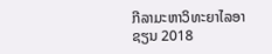ກີລາມະຫາວິທະຍາໄລອາຊຽນ 2018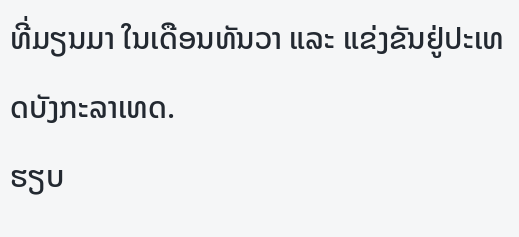ທີ່ມຽນມາ ໃນເດືອນທັນວາ ແລະ ແຂ່ງຂັນຢູ່ປະເທດບັງກະລາເທດ.
ຮຽບ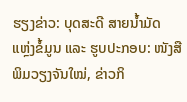ຮຽງຂ່າວ: ບຸດສະດີ ສາຍນ້ຳມັດ
ແຫຼ່ງຂໍ້ມູນ ແລະ ຮູບປະກອບ: ໜັງສືພິມວຽງຈັນໃໝ່, ຂ່າວກິ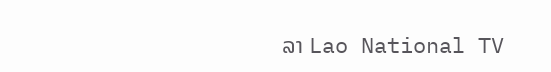ລາ Lao National TV